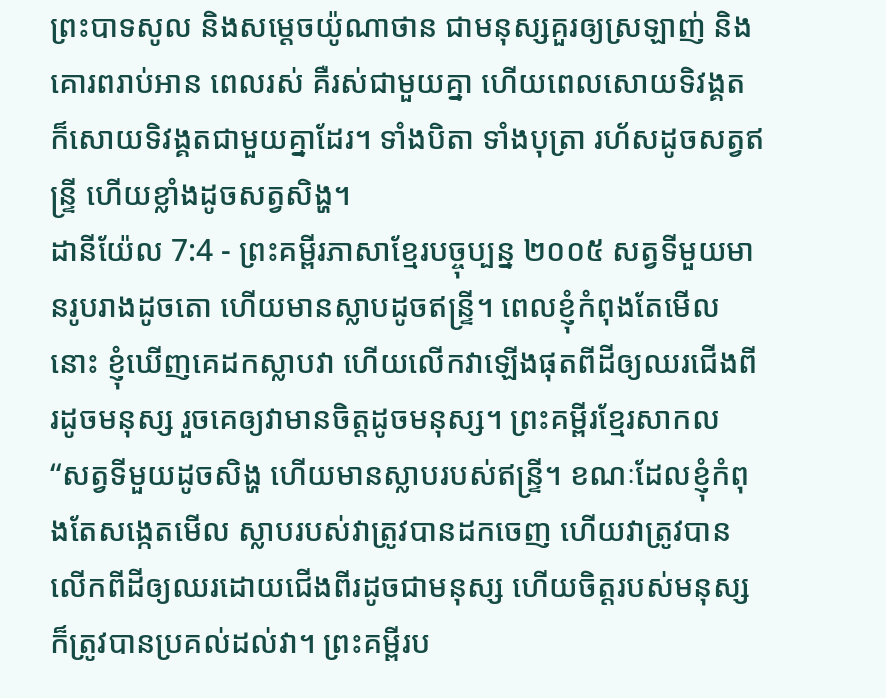ព្រះបាទសូល និងសម្ដេចយ៉ូណាថាន ជាមនុស្សគួរឲ្យស្រឡាញ់ និងគោរពរាប់អាន ពេលរស់ គឺរស់ជាមួយគ្នា ហើយពេលសោយទិវង្គត ក៏សោយទិវង្គតជាមួយគ្នាដែរ។ ទាំងបិតា ទាំងបុត្រា រហ័សដូចសត្វឥន្ទ្រី ហើយខ្លាំងដូចសត្វសិង្ហ។
ដានីយ៉ែល 7:4 - ព្រះគម្ពីរភាសាខ្មែរបច្ចុប្បន្ន ២០០៥ សត្វទីមួយមានរូបរាងដូចតោ ហើយមានស្លាបដូចឥន្ទ្រី។ ពេលខ្ញុំកំពុងតែមើលនោះ ខ្ញុំឃើញគេដកស្លាបវា ហើយលើកវាឡើងផុតពីដីឲ្យឈរជើងពីរដូចមនុស្ស រួចគេឲ្យវាមានចិត្តដូចមនុស្ស។ ព្រះគម្ពីរខ្មែរសាកល “សត្វទីមួយដូចសិង្ហ ហើយមានស្លាបរបស់ឥន្ទ្រី។ ខណៈដែលខ្ញុំកំពុងតែសង្កេតមើល ស្លាបរបស់វាត្រូវបានដកចេញ ហើយវាត្រូវបានលើកពីដីឲ្យឈរដោយជើងពីរដូចជាមនុស្ស ហើយចិត្តរបស់មនុស្សក៏ត្រូវបានប្រគល់ដល់វា។ ព្រះគម្ពីរប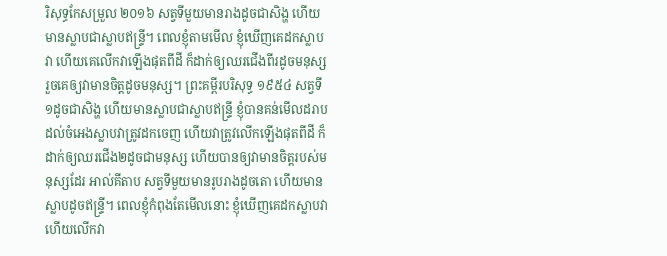រិសុទ្ធកែសម្រួល ២០១៦ សត្វទីមួយមានរាងដូចជាសិង្ហ ហើយមានស្លាបជាស្លាបឥន្ទ្រី។ ពេលខ្ញុំតាមមើល ខ្ញុំឃើញគេដកស្លាបវា ហើយគេលើកវាឡើងផុតពីដី ក៏ដាក់ឲ្យឈរជើងពីរដូចមនុស្ស រួចគេឲ្យវាមានចិត្តដូចមនុស្ស។ ព្រះគម្ពីរបរិសុទ្ធ ១៩៥៤ សត្វទី១ដូចជាសិង្ហ ហើយមានស្លាបជាស្លាបឥន្ទ្រី ខ្ញុំបានគន់មើលដរាបដល់ចំអេងស្លាបវាត្រូវដកចេញ ហើយវាត្រូវលើកឡើងផុតពីដី ក៏ដាក់ឲ្យឈរជើង២ដូចជាមនុស្ស ហើយបានឲ្យវាមានចិត្តរបស់មនុស្សដែរ អាល់គីតាប សត្វទីមួយមានរូបរាងដូចតោ ហើយមានស្លាបដូចឥន្ទ្រី។ ពេលខ្ញុំកំពុងតែមើលនោះ ខ្ញុំឃើញគេដកស្លាបវា ហើយលើកវា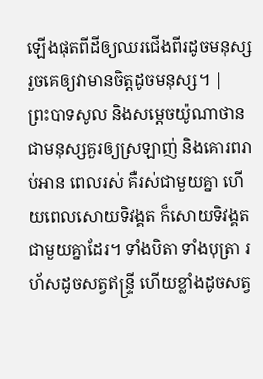ឡើងផុតពីដីឲ្យឈរជើងពីរដូចមនុស្ស រួចគេឲ្យវាមានចិត្តដូចមនុស្ស។ |
ព្រះបាទសូល និងសម្ដេចយ៉ូណាថាន ជាមនុស្សគួរឲ្យស្រឡាញ់ និងគោរពរាប់អាន ពេលរស់ គឺរស់ជាមួយគ្នា ហើយពេលសោយទិវង្គត ក៏សោយទិវង្គតជាមួយគ្នាដែរ។ ទាំងបិតា ទាំងបុត្រា រហ័សដូចសត្វឥន្ទ្រី ហើយខ្លាំងដូចសត្វ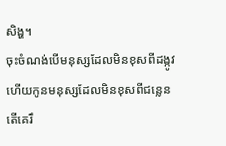សិង្ហ។
ចុះចំណង់បើមនុស្សដែលមិនខុសពីដង្កូវ ហើយកូនមនុស្សដែលមិនខុសពីជន្លេន តើគេរឹ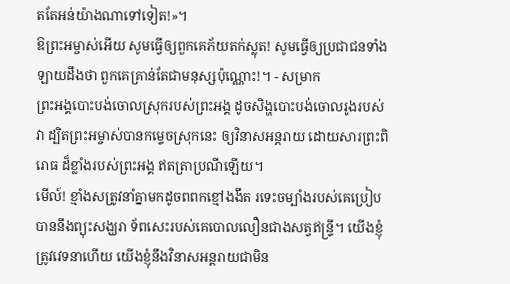តតែអន់យ៉ាងណាទៅទៀត!»។
ឱព្រះអម្ចាស់អើយ សូមធ្វើឲ្យពួកគេភ័យតក់ស្លុត! សូមធ្វើឲ្យប្រជាជនទាំងឡាយដឹងថា ពួកគេគ្រាន់តែជាមនុស្សប៉ុណ្ណោះ!។ - សម្រាក
ព្រះអង្គបោះបង់ចោលស្រុករបស់ព្រះអង្គ ដូចសិង្ហបោះបង់ចោលរូងរបស់វា ដ្បិតព្រះអម្ចាស់បានកម្ទេចស្រុកនេះ ឲ្យវិនាសអន្តរាយ ដោយសារព្រះពិរោធ ដ៏ខ្លាំងរបស់ព្រះអង្គ ឥតត្រាប្រណីឡើយ។
មើល៍! ខ្មាំងសត្រូវនាំគ្នាមកដូចពពកខ្មៅងងឹត រទេះចម្បាំងរបស់គេប្រៀបបាននឹងព្យុះសង្ឃរា ទ័ពសេះរបស់គេបោលលឿនជាងសត្វឥន្ទ្រី។ យើងខ្ញុំត្រូវវេទនាហើយ យើងខ្ញុំនឹងវិនាសអន្តរាយជាមិន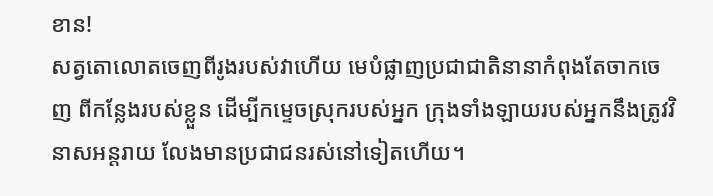ខាន!
សត្វតោលោតចេញពីរូងរបស់វាហើយ មេបំផ្លាញប្រជាជាតិនានាកំពុងតែចាកចេញ ពីកន្លែងរបស់ខ្លួន ដើម្បីកម្ទេចស្រុករបស់អ្នក ក្រុងទាំងឡាយរបស់អ្នកនឹងត្រូវវិនាសអន្តរាយ លែងមានប្រជាជនរស់នៅទៀតហើយ។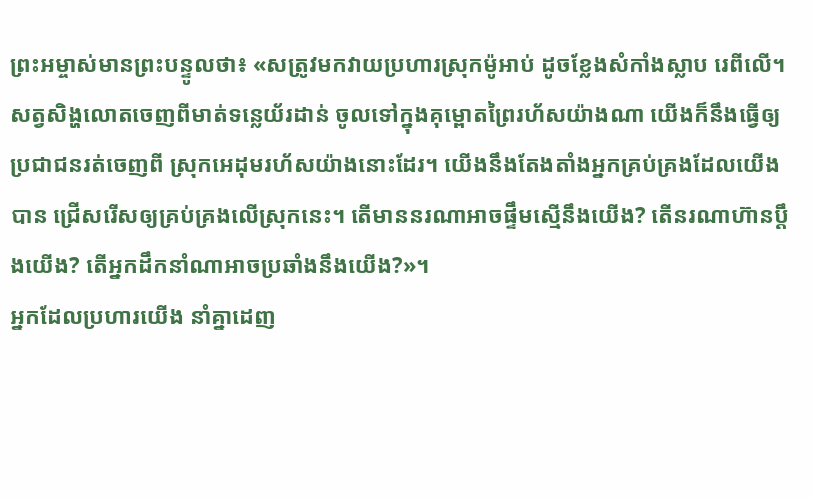ព្រះអម្ចាស់មានព្រះបន្ទូលថា៖ «សត្រូវមកវាយប្រហារស្រុកម៉ូអាប់ ដូចខ្លែងសំកាំងស្លាប រេពីលើ។
សត្វសិង្ហលោតចេញពីមាត់ទន្លេយ័រដាន់ ចូលទៅក្នុងគុម្ពោតព្រៃរហ័សយ៉ាងណា យើងក៏នឹងធ្វើឲ្យប្រជាជនរត់ចេញពី ស្រុកអេដុមរហ័សយ៉ាងនោះដែរ។ យើងនឹងតែងតាំងអ្នកគ្រប់គ្រងដែលយើងបាន ជ្រើសរើសឲ្យគ្រប់គ្រងលើស្រុកនេះ។ តើមាននរណាអាចផ្ទឹមស្មើនឹងយើង? តើនរណាហ៊ានប្ដឹងយើង? តើអ្នកដឹកនាំណាអាចប្រឆាំងនឹងយើង?»។
អ្នកដែលប្រហារយើង នាំគ្នាដេញ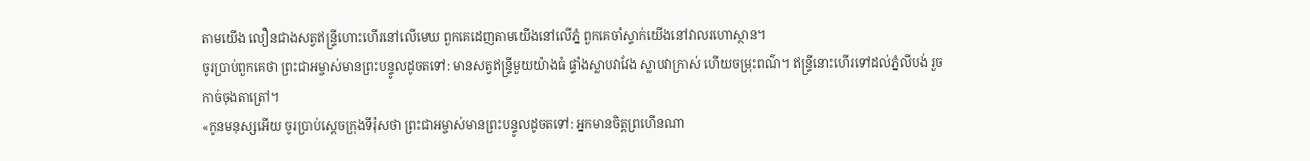តាមយើង លឿនជាងសត្វឥន្ទ្រីហោះហើរនៅលើមេឃ ពួកគេដេញតាមយើងនៅលើភ្នំ ពួកគេចាំស្ទាក់យើងនៅវាលរហោស្ថាន។
ចូរប្រាប់ពួកគេថា ព្រះជាអម្ចាស់មានព្រះបន្ទូលដូចតទៅ: មានសត្វឥន្ទ្រីមួយយ៉ាងធំ ផ្ទាំងស្លាបវាវែង ស្លាបវាក្រាស់ ហើយចម្រុះពណ៌។ ឥន្ទ្រីនោះហើរទៅដល់ភ្នំលីបង់ រួចកាច់ចុងតាត្រៅ។
«កូនមនុស្សអើយ ចូរប្រាប់ស្ដេចក្រុងទីរ៉ុសថា ព្រះជាអម្ចាស់មានព្រះបន្ទូលដូចតទៅ: អ្នកមានចិត្តព្រហើនណា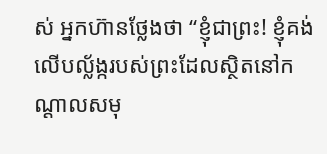ស់ អ្នកហ៊ានថ្លែងថា “ខ្ញុំជាព្រះ! ខ្ញុំគង់លើបល្ល័ង្ករបស់ព្រះដែលស្ថិតនៅកណ្ដាលសមុ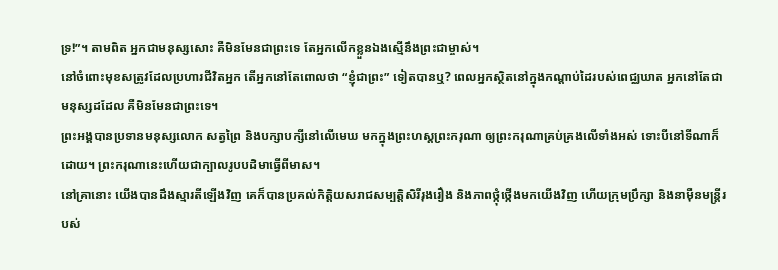ទ្រ!”។ តាមពិត អ្នកជាមនុស្សសោះ គឺមិនមែនជាព្រះទេ តែអ្នកលើកខ្លួនឯងស្មើនឹងព្រះជាម្ចាស់។
នៅចំពោះមុខសត្រូវដែលប្រហារជីវិតអ្នក តើអ្នកនៅតែពោលថា “ខ្ញុំជាព្រះ” ទៀតបានឬ? ពេលអ្នកស្ថិតនៅក្នុងកណ្ដាប់ដៃរបស់ពេជ្ឈឃាត អ្នកនៅតែជាមនុស្សដដែល គឺមិនមែនជាព្រះទេ។
ព្រះអង្គបានប្រទានមនុស្សលោក សត្វព្រៃ និងបក្សាបក្សីនៅលើមេឃ មកក្នុងព្រះហស្ដព្រះករុណា ឲ្យព្រះករុណាគ្រប់គ្រងលើទាំងអស់ ទោះបីនៅទីណាក៏ដោយ។ ព្រះករុណានេះហើយជាក្បាលរូបបដិមាធ្វើពីមាស។
នៅគ្រានោះ យើងបានដឹងស្មារតីឡើងវិញ គេក៏បានប្រគល់កិត្តិយសរាជសម្បត្តិសិរីរុងរឿង និងភាពថ្កុំថ្កើងមកយើងវិញ ហើយក្រុមប្រឹក្សា និងនាម៉ឺនមន្ត្រីរបស់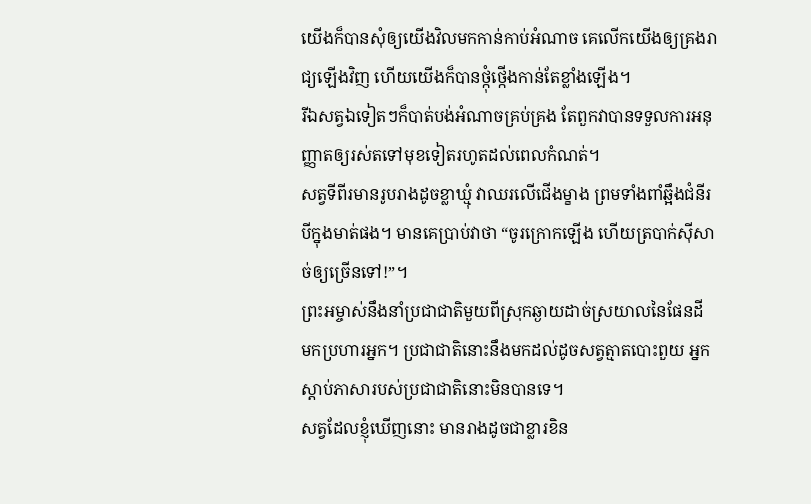យើងក៏បានសុំឲ្យយើងវិលមកកាន់កាប់អំណាច គេលើកយើងឲ្យគ្រងរាជ្យឡើងវិញ ហើយយើងក៏បានថ្កុំថ្កើងកាន់តែខ្លាំងឡើង។
រីឯសត្វឯទៀតៗក៏បាត់បង់អំណាចគ្រប់គ្រង តែពួកវាបានទទួលការអនុញ្ញាតឲ្យរស់តទៅមុខទៀតរហូតដល់ពេលកំណត់។
សត្វទីពីរមានរូបរាងដូចខ្លាឃ្មុំ វាឈរលើជើងម្ខាង ព្រមទាំងពាំឆ្អឹងជំនីរបីក្នុងមាត់ផង។ មានគេប្រាប់វាថា “ចូរក្រោកឡើង ហើយត្របាក់ស៊ីសាច់ឲ្យច្រើនទៅ!”។
ព្រះអម្ចាស់នឹងនាំប្រជាជាតិមួយពីស្រុកឆ្ងាយដាច់ស្រយាលនៃផែនដី មកប្រហារអ្នក។ ប្រជាជាតិនោះនឹងមកដល់ដូចសត្វត្មាតបោះពួយ អ្នកស្ដាប់ភាសារបស់ប្រជាជាតិនោះមិនបានទេ។
សត្វដែលខ្ញុំឃើញនោះ មានរាងដូចជាខ្លារខិន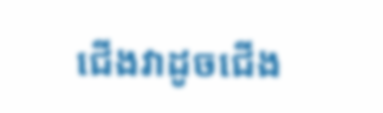ជើងវាដូចជើង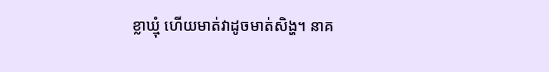ខ្លាឃ្មុំ ហើយមាត់វាដូចមាត់សិង្ហ។ នាគ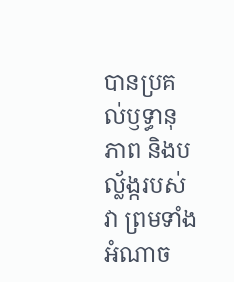បានប្រគល់ឫទ្ធានុភាព និងបល្ល័ង្ករបស់វា ព្រមទាំងអំណាច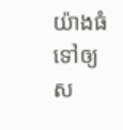យ៉ាងធំទៅឲ្យស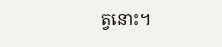ត្វនោះ។